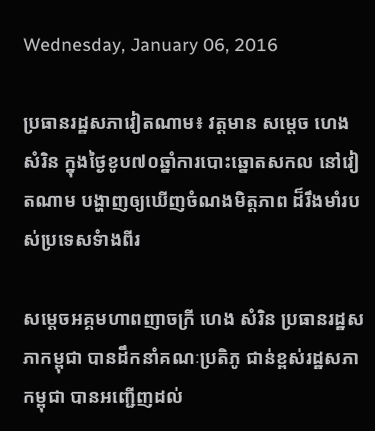Wednesday, January 06, 2016

ប្រធានរដ្ឋសភាវៀតណាម៖ វត្តមាន សម្តេច ហេង សំរិន ក្នុងថ្ងៃខូប៧០ឆ្នាំការបោះឆ្នោតសកល នៅវៀតណាម បង្ហាញឲ្យឃើញចំណងមិត្តភាព ដ៏រឹងមាំរបស់ប្រទេសទំាងពីរ

សម្តេចអគ្គមហាពញាចក្រី ហេង សំរិន ប្រធានរដ្ឋសភាកម្ពុជា បានដឹកនាំគណៈប្រតិភូ ជាន់ខ្ពស់រដ្ឋសភាកម្ពុជា បានអញ្ជើញដល់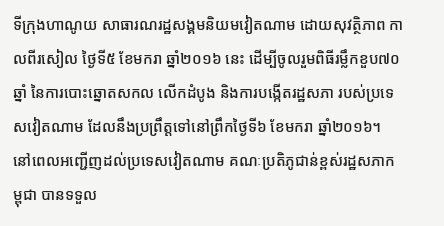ទីក្រុងហាណូយ សាធារណរដ្ឋសង្គមនិយមវៀតណាម ដោយសុវត្ថិភាព កាលពីរសៀល ថ្ងៃទី៥ ខែមករា ឆ្នាំ២០១៦ នេះ ដើម្បីចូលរួមពិធីរម្លឹកខួប៧០ឆ្នាំ នៃការបោះឆ្នោតសកល លើកដំបូង និងការបង្កើតរដ្ឋសភា របស់ប្រទេសវៀតណាម ដែលនឹងប្រព្រឹត្តទៅនៅព្រឹកថ្ងៃទី៦ ខែមករា ឆ្នាំ២០១៦។
នៅពេលអញ្ជើញដល់ប្រទេសវៀតណាម គណៈប្រតិភូជាន់ខ្ពស់រដ្ឋសភាកម្ពុជា បានទទួល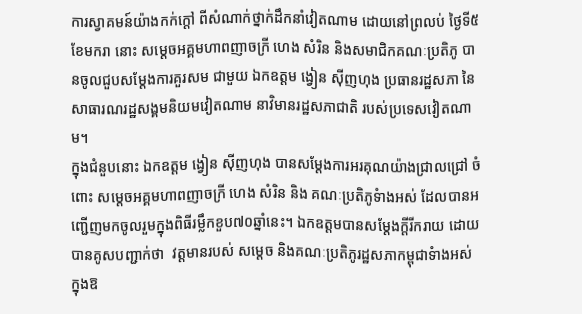ការស្វាគមន៍យ៉ាងកក់ក្តៅ ពីសំណាក់ថ្នាក់ដឹកនាំវៀតណាម ដោយនៅព្រលប់ ថ្ងៃទី៥ ខែមករា នោះ សម្តេចអគ្គមហាពញាចក្រី ហេង សំរិន និងសមាជិកគណៈប្រតិភូ បានចូលជួបសម្តែងការគួរសម ជាមួយ ឯកឧត្តម ង្វៀន ស៊ីញហុង ប្រធានរដ្ឋសភា នៃសាធារណរដ្ឋសង្គមនិយមវៀតណាម នាវិមានរដ្ឋសភាជាតិ របស់ប្រទេសវៀតណាម។
ក្នុងជំនួបនោះ ឯកឧត្តម ង្វៀន ស៊ីញហុង បានសម្តែងការអរគុណយ៉ាងជ្រាលជ្រៅ ចំពោះ សម្តេចអគ្គមហាពញាចក្រី ហេង សំរិន និង គណៈប្រតិភូទំាងអស់ ដែលបានអញ្ជើញមកចូលរួមក្នុងពិធីរម្លឹកខួប៧០ឆ្នាំនេះ។ ឯកឧត្តមបានសម្តែងក្តីរីករាយ ដោយបានគូសបញ្ជាក់ថា  វត្តមានរបស់ សម្តេច និងគណៈប្រតិភូរដ្ឋសភាកម្ពុជាទំាងអស់ ក្នុងឱ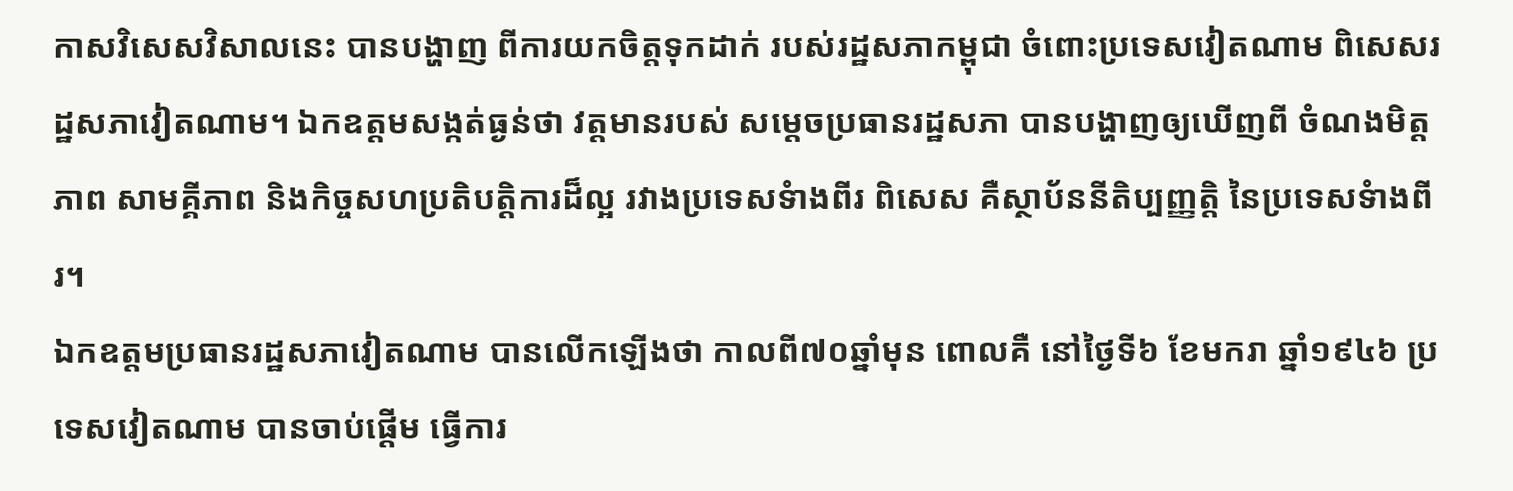កាសវិសេសវិសាលនេះ បានបង្ហាញ ពីការយកចិត្តទុកដាក់ របស់រដ្ឋសភាកម្ពុជា ចំពោះប្រទេសវៀតណាម ពិសេសរដ្ឋសភាវៀតណាម។ ឯកឧត្តមសង្កត់ធ្ងន់ថា វត្តមានរបស់ សម្តេចប្រធានរដ្ឋសភា បានបង្ហាញឲ្យឃើញពី ចំណងមិត្តភាព សាមគ្គីភាព និងកិច្ចសហប្រតិបត្តិការដ៏ល្អ រវាងប្រទេសទំាងពីរ ពិសេស គឺស្ថាប័ននីតិប្បញ្ញត្តិ នៃប្រទេសទំាងពីរ។
ឯកឧត្តមប្រធានរដ្ឋសភាវៀតណាម បានលើកឡើងថា កាលពី៧០ឆ្នាំមុន ពោលគឺ នៅថ្ងៃទី៦ ខែមករា ឆ្នាំ១៩៤៦ ប្រទេសវៀតណាម បានចាប់ផ្តើម ធ្វើការ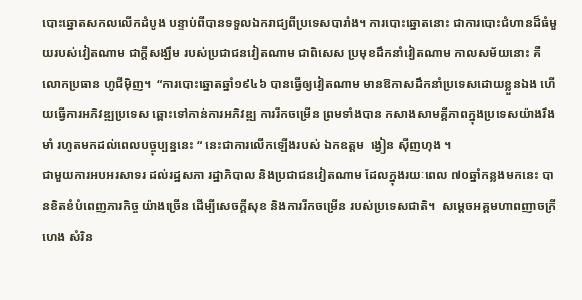បោះឆ្នោតសកលលើកដំបូង បន្ទាប់ពីបានទទួលឯករាជ្យពីប្រទេសបារាំង។ ការបោះឆ្នោតនោះ ជាការបោះជំហានដ៏ធំមួយរបស់វៀតណាម ជាក្តីសង្ឃឹម របស់ប្រជាជនវៀតណាម ជាពិសេស ប្រមុខដឹកនាំវៀតណាម កាលសម័យនោះ គឺលោកប្រធាន ហូជីម៉ិញ។  “ការបោះឆ្នោតឆ្នាំ១៩៤៦ បានធ្វើឲ្យវៀតណាម មានឱកាសដឹកនាំប្រទេសដោយខ្លួនឯង ហើយធ្វើការអភិវឌ្ឍប្រទេស ឆ្ពោះទៅកាន់ការអភិវឌ្ឍ ការរីកចម្រើន ព្រមទាំងបាន កសាងសាមគ្គីភាពក្នុងប្រទេសយ៉ាងរឹងមាំ រហូតមកដល់ពេលបច្ចុប្បន្ននេះ “ នេះជាការលើកឡើងរបស់ ឯកឧត្តម  ង្វៀន ស៊ីញហុង ។
ជាមួយការអបអរសាទរ ដល់រដ្ឋសភា រដ្ឋាភិបាល និងប្រជាជនវៀតណាម ដែលក្នុងរយៈពេល ៧០ឆ្នាំកន្លងមកនេះ បានខិតខំបំពេញភារកិច្ច យ៉ាងច្រើន ដើម្បីសេចក្តីសុខ និងការរីកចម្រើន របស់ប្រទេសជាតិ។  សម្តេចអគ្គមហាពញាចក្រី ហេង សំរិន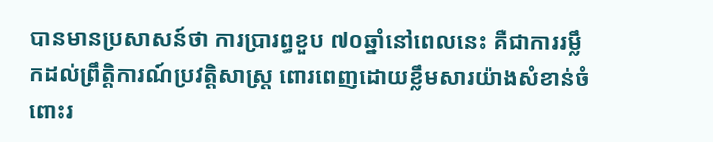បានមានប្រសាសន៍ថា ការប្រារព្ធខួប ៧០ឆ្នាំនៅពេលនេះ គឺជាការរម្លឹកដល់ព្រឹត្តិការណ៍ប្រវត្តិសាស្រ្ត ពោរពេញដោយខ្លឹមសារយ៉ាងសំខាន់ចំពោះរ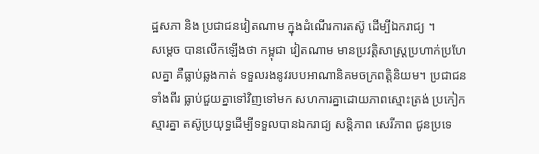ដ្ឋសភា និង ប្រជាជនវៀតណាម ក្នុងដំណើរការតស៊ូ ដើម្បីឯករាជ្យ ។
សម្តេច បានលើកឡើងថា កម្ពុជា វៀតណាម មានប្រវត្តិសាស្រ្តប្រហាក់ប្រហែលគ្នា គឺធ្លាប់ឆ្លងកាត់ ទទួលរងនូវរបបអាណានិគមចក្រពត្តិនិយម។ ប្រជាជនទាំងពីរ ធ្លាប់ជួយគ្នាទៅវិញទៅមក សហការគ្នាដោយភាពស្មោះត្រង់ ប្រកៀកស្មារគ្នា តស៊ូប្រយុទ្ធដើម្បីទទួលបានឯករាជ្យ សន្តិភាព សេរីភាព ជូនប្រទេ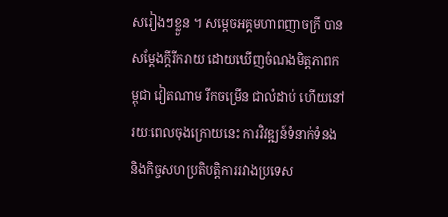សរៀងៗខ្លួន ។ សម្តេចអគ្គមហាពញាចក្រី បានសម្តែងក្តីរីករាយ ដោយឃើញចំណងមិត្តភាពកម្ពុជា វៀតណាម រីកចម្រើន ជាលំដាប់ ហើយនៅរយៈពេលចុងក្រោយនេះ ការវិវឌ្ឍន៍ទំនាក់ទំនង និងកិច្ចសហប្រតិបត្តិការរវាងប្រទេស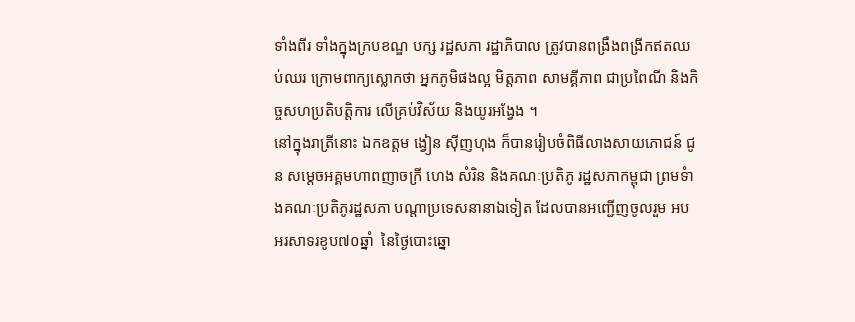ទាំងពីរ ទាំងក្នុងក្របខណ្ឌ បក្ស រដ្ឋសភា រដ្ឋាភិបាល ត្រូវបានពង្រឹងពង្រីកឥតឈប់ឈរ ក្រោមពាក្យស្លោកថា អ្នកភូមិផងល្អ មិត្តភាព សាមគ្គីភាព ជាប្រពៃណី និងកិច្ចសហប្រតិបត្តិការ លើគ្រប់វិស័យ និងយូរអង្វែង ។
នៅក្នុងរាត្រីនោះ ឯកឧត្តម ង្វៀន ស៊ីញហុង ក៏បានរៀបចំពិធីលាងសាយភោជន៍ ជូន សម្តេចអគ្គមហាពញាចក្រី ហេង សំរិន និងគណៈប្រតិភូ រដ្ឋសភាកម្ពុជា ព្រមទំាងគណៈប្រតិភូរដ្ឋសភា បណ្តាប្រទេសនានាឯទៀត ដែលបានអញ្ជើញចូលរួម អបអរសាទរខូប៧០ឆ្នាំ  នៃថ្ងៃបោះឆ្នោ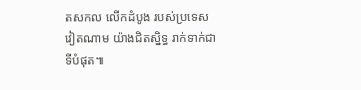តសកល លើកដំបូង របស់ប្រទេសវៀតណាម យ៉ាងជិតស្និទ្ធ រាក់ទាក់ជាទីបំផុត៕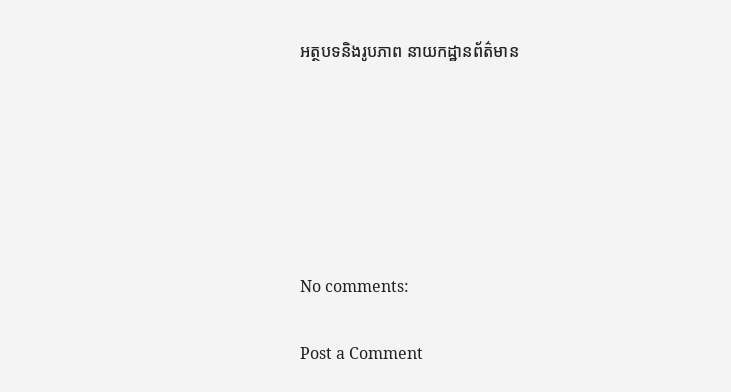អត្ថបទនិងរូបភាព នាយកដ្ឋានព័ត៌មាន






No comments:

Post a Comment